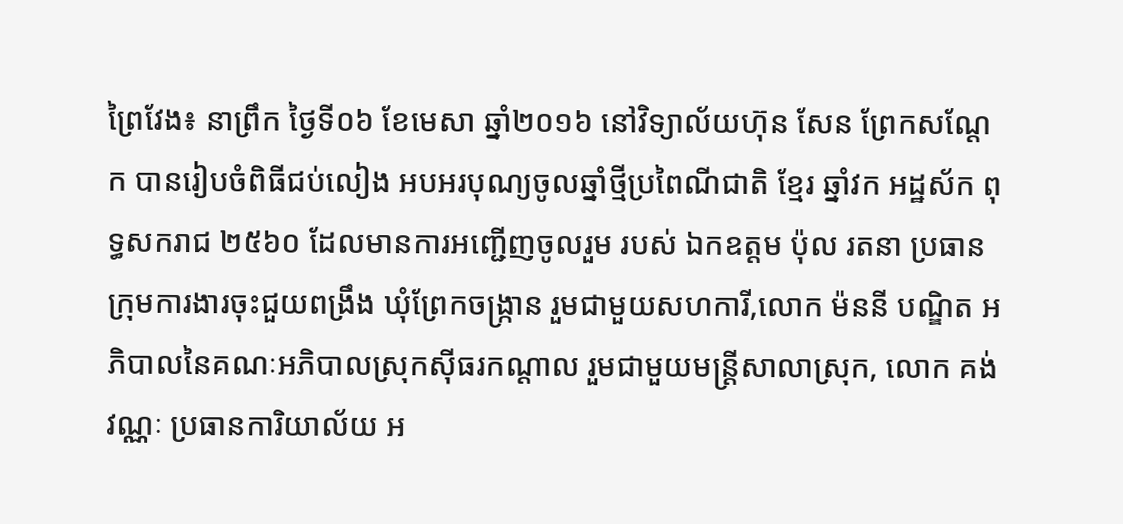ព្រៃវែង៖ នាព្រឹក ថ្ងៃទី០៦ ខែមេសា ឆ្នាំ២០១៦ នៅវិទ្យាល័យហ៊ុន សែន ព្រែកសណ្ដែក បានរៀបចំពិធីជប់លៀង អបអរបុណ្យចូលឆ្នាំថ្មីប្រពៃណីជាតិ ខ្មែរ ឆ្នាំវក អដ្ឋស័ក ពុទ្ធសករាជ ២៥៦០ ដែលមានការអញ្ជើញចូលរួម របស់ ឯកឧត្តម ប៉ុល រតនា ប្រធានក្រុមការងារចុះជួយពង្រឹង ឃុំព្រែកចង្ក្រាន រួមជាមួយសហការី,លោក ម៉ននី បណ្ឌិត អភិបាលនៃគណៈអភិបាលស្រុកស៊ីធរកណ្ដាល រួមជាមួយមន្ត្រីសាលាស្រុក, លោក គង់ វណ្ណៈ ប្រធានការិយាល័យ អ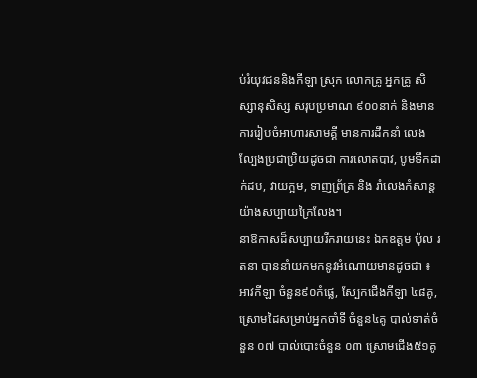ប់រំយុវជននិងកីឡា ស្រុក លោកគ្រូ អ្នកគ្រូ សិស្សានុសិស្ស សរុបប្រមាណ ៩០០នាក់ និងមានការរៀបចំអាហារសាមគ្គី មានការដឹកនាំ លេងល្បែងប្រជាប្រិយដូចជា ការលោតបាវ, បូមទឹកដាក់ដប, វាយក្អម, ទាញព្រ័ត្រ និង រាំលេងកំសាន្ត យ៉ាងសប្បាយក្រៃលែង។
នាឱកាសដ៏សប្បាយរីករាយនេះ ឯកឧត្តម ប៉ុល រតនា បាននាំយកមកនូវអំណោយមានដូចជា ៖ អាវកីឡា ចំនួន៩០កំផ្លេ, ស្បែកជើងកីឡា ៤៨គូ, ស្រោមដៃសម្រាប់អ្នកចាំទី ចំនួន៤គូ បាល់ទាត់ចំនួន ០៧ បាល់បោះចំនួន ០៣ ស្រោមជើង៥១គូ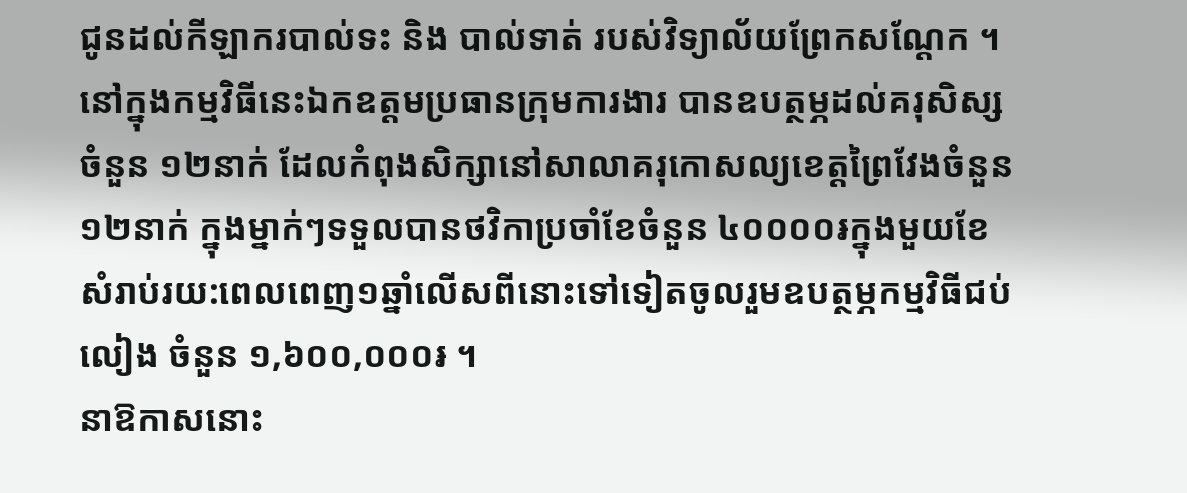ជូនដល់កីឡាករបាល់ទះ និង បាល់ទាត់ របស់វិទ្យាល័យព្រែកសណ្ដែក ។
នៅក្នុងកម្មវិធីនេះឯកឧត្តមប្រធានក្រុមការងារ បានឧបត្ថម្ភដល់គរុសិស្សចំនួន ១២នាក់ ដែលកំពុងសិក្សានៅសាលាគរុកោសល្យខេត្តព្រៃវែងចំនួន១២នាក់ ក្នុងម្នាក់ៗទទួលបានថវិកាប្រចាំខែចំនួន ៤០០០០៛ក្នុងមួយខែ សំរាប់រយ:ពេលពេញ១ឆ្នាំលើសពីនោះទៅទៀតចូលរួមឧបត្ថម្ភកម្មវិធីជប់លៀង ចំនួន ១,៦០០,០០០៛ ។
នាឱកាសនោះ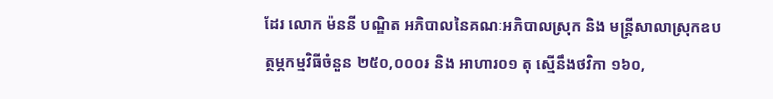ដែរ លោក ម៉ននី បណ្ឌិត អភិបាលនៃគណៈអភិបាលស្រុក និង មន្ត្រីសាលាស្រុកឧបត្ថម្ភកម្មវិធីចំនួន ២៥០,០០០៛ និង អាហារ០១ តុ ស្មើនឹងថវិកា ១៦០,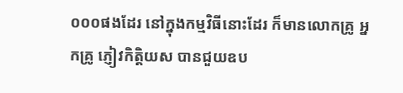០០០ផងដែរ នៅក្នុងកម្មវិធីនោះដែរ ក៏មានលោកគ្រូ អ្នកគ្រូ ភ្ញៀវកិត្តិយស បានជួយឧប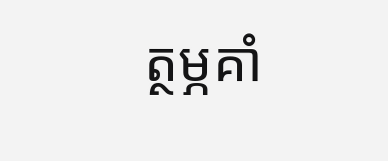ត្ថម្ភគាំ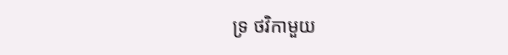ទ្រ ថវិកាមួយ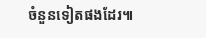ចំនួនទៀតផងដែរ៕